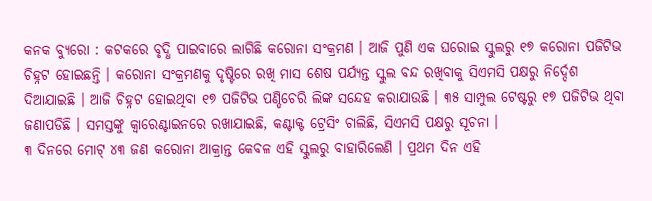କନକ ବ୍ୟୁରୋ : କଟକରେ ବୃଦ୍ଧି ପାଇବାରେ ଲାଗିଛି କରୋନା ସଂକ୍ରମଣ । ଆଜି ପୁଣି ଏକ ଘରୋଇ ସ୍କୁଲରୁ ୧୭ କରୋନା ପଜିଟିଭ ଚିହ୍ନଟ ହୋଇଛନ୍ତି । କରୋନା ସଂକ୍ରମଣକୁ ଦୃଷ୍ଟିରେ ରଖି ମାସ ଶେଷ ପର୍ଯ୍ୟନ୍ତ ସ୍କୁଲ ବନ୍ଦ ରଖିବାକୁ ସିଏମସି ପକ୍ଷରୁ ନିର୍ଦ୍ଦେଶ ଦିଆଯାଇଛି । ଆଜି ଚିହ୍ନଟ ହୋଇଥିବା ୧୭ ପଜିଟିଭ ପଣ୍ଡିଚେରି ଲିଙ୍କ ସନ୍ଦେହ କରାଯାଉଛି । ୩୫ ସାମ୍ପୁଲ ଟେଷ୍ଟରୁ ୧୭ ପଜିଟିଭ ଥିବା ଜଣାପଡିଛି । ସମସ୍ତଙ୍କୁ କ୍ୱାରେଣ୍ଟାଇନରେ ରଖାଯାଇଛି, କଣ୍ଟାକ୍ଟ ଟ୍ରେସିଂ ଚାଲିଛି, ସିଏମସି ପକ୍ଷରୁ ସୂଚନା ।
୩ ଦିନରେ ମୋଟ୍ ୪୩ ଜଣ କରୋନା ଆକ୍ରାନ୍ତ କେବଳ ଏହି ସ୍କୁଲରୁ ବାହାରିଲେଣି । ପ୍ରଥମ ଦିନ ଏହି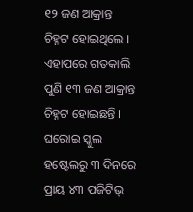୧୨ ଜଣ ଆକ୍ରାନ୍ତ ଚିହ୍ନଟ ହୋଇଥିଲେ । ଏହାପରେ ଗତକାଲି ପୁଣି ୧୩ ଜଣ ଆକ୍ରାନ୍ତ ଚିହ୍ନଟ ହୋଇଛନ୍ତି । ଘରୋଇ ସ୍କୁଲ ହଷ୍ଟେଲରୁ ୩ ଦିନରେ ପ୍ରାୟ ୪୩ ପଜିଟିଭ୍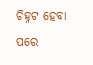ଚିହ୍ନଟ ହେବା ପରେ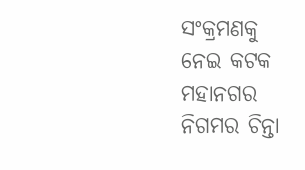ସଂକ୍ରମଣକୁ ନେଇ କଟକ ମହାନଗର ନିଗମର ଚିନ୍ତା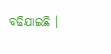ବଢିଯାଇଛି ।